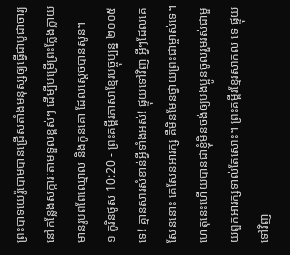ព្រះបាទយេរ៉ូបោមបានជ្រើសតាំងមនុស្សឲ្យធ្វើជាបូជាចារ្យ នៅកន្លែងសក្ការៈតាមទួលខ្ពស់ៗ ដើម្បីបម្រើព្រះក្លែងក្លាយ មានរូបពពែឈ្មោល និងកូនគោ ដែលស្ដេចបានសូន។
១ កូរិនថូស 10:20 - ព្រះគម្ពីរភាសាខ្មែរបច្ចុប្បន្ន ២០០៥ ទេ! គ្មានសារសំខាន់អ្វីទាំងអស់! ផ្ទុយទៅវិញ អ្វីៗដែលគេសែននោះ គេសែនអារក្ស គឺមិនមែនថ្វាយព្រះជាម្ចាស់ទេ។ ហេតុនេះហើយបានជាខ្ញុំមិនចង់ឲ្យបងប្អូនចូលរួមរស់ជាមួយពួកអារក្សទាល់តែសោះ។ ព្រះគម្ពីរខ្មែរសាកល ទេ ផ្ទុយទៅវិញ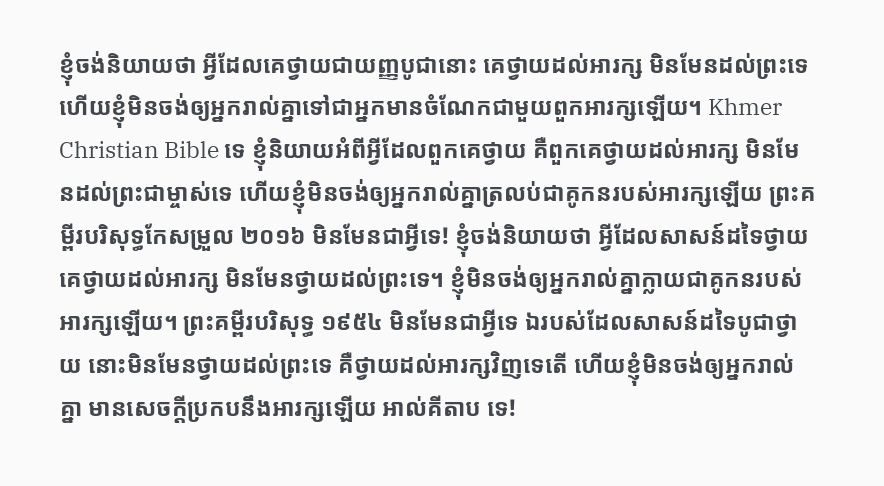ខ្ញុំចង់និយាយថា អ្វីដែលគេថ្វាយជាយញ្ញបូជានោះ គេថ្វាយដល់អារក្ស មិនមែនដល់ព្រះទេ ហើយខ្ញុំមិនចង់ឲ្យអ្នករាល់គ្នាទៅជាអ្នកមានចំណែកជាមួយពួកអារក្សឡើយ។ Khmer Christian Bible ទេ ខ្ញុំនិយាយអំពីអ្វីដែលពួកគេថ្វាយ គឺពួកគេថ្វាយដល់អារក្ស មិនមែនដល់ព្រះជាម្ចាស់ទេ ហើយខ្ញុំមិនចង់ឲ្យអ្នករាល់គ្នាត្រលប់ជាគូកនរបស់អារក្សឡើយ ព្រះគម្ពីរបរិសុទ្ធកែសម្រួល ២០១៦ មិនមែនជាអ្វីទេ! ខ្ញុំចង់និយាយថា អ្វីដែលសាសន៍ដទៃថ្វាយ គេថ្វាយដល់អារក្ស មិនមែនថ្វាយដល់ព្រះទេ។ ខ្ញុំមិនចង់ឲ្យអ្នករាល់គ្នាក្លាយជាគូកនរបស់អារក្សឡើយ។ ព្រះគម្ពីរបរិសុទ្ធ ១៩៥៤ មិនមែនជាអ្វីទេ ឯរបស់ដែលសាសន៍ដទៃបូជាថ្វាយ នោះមិនមែនថ្វាយដល់ព្រះទេ គឺថ្វាយដល់អារក្សវិញទេតើ ហើយខ្ញុំមិនចង់ឲ្យអ្នករាល់គ្នា មានសេចក្ដីប្រកបនឹងអារក្សឡើយ អាល់គីតាប ទេ!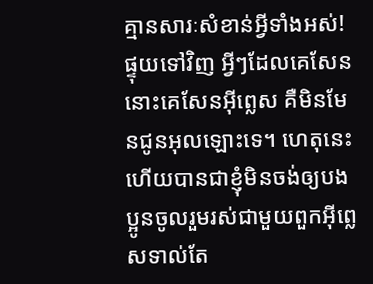គ្មានសារៈសំខាន់អ្វីទាំងអស់! ផ្ទុយទៅវិញ អ្វីៗដែលគេសែននោះគេសែនអ៊ីព្លេស គឺមិនមែនជូនអុលឡោះទេ។ ហេតុនេះហើយបានជាខ្ញុំមិនចង់ឲ្យបងប្អូនចូលរួមរស់ជាមួយពួកអ៊ីព្លេសទាល់តែ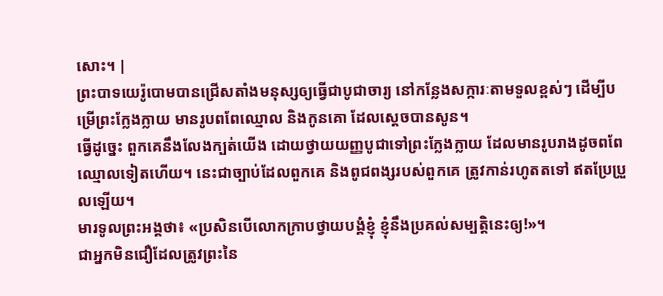សោះ។ |
ព្រះបាទយេរ៉ូបោមបានជ្រើសតាំងមនុស្សឲ្យធ្វើជាបូជាចារ្យ នៅកន្លែងសក្ការៈតាមទួលខ្ពស់ៗ ដើម្បីបម្រើព្រះក្លែងក្លាយ មានរូបពពែឈ្មោល និងកូនគោ ដែលស្ដេចបានសូន។
ធ្វើដូច្នេះ ពួកគេនឹងលែងក្បត់យើង ដោយថ្វាយយញ្ញបូជាទៅព្រះក្លែងក្លាយ ដែលមានរូបរាងដូចពពែឈ្មោលទៀតហើយ។ នេះជាច្បាប់ដែលពួកគេ និងពូជពង្សរបស់ពួកគេ ត្រូវកាន់រហូតតទៅ ឥតប្រែប្រួលឡើយ។
មារទូលព្រះអង្គថា៖ «ប្រសិនបើលោកក្រាបថ្វាយបង្គំខ្ញុំ ខ្ញុំនឹងប្រគល់សម្បត្តិនេះឲ្យ!»។
ជាអ្នកមិនជឿដែលត្រូវព្រះនៃ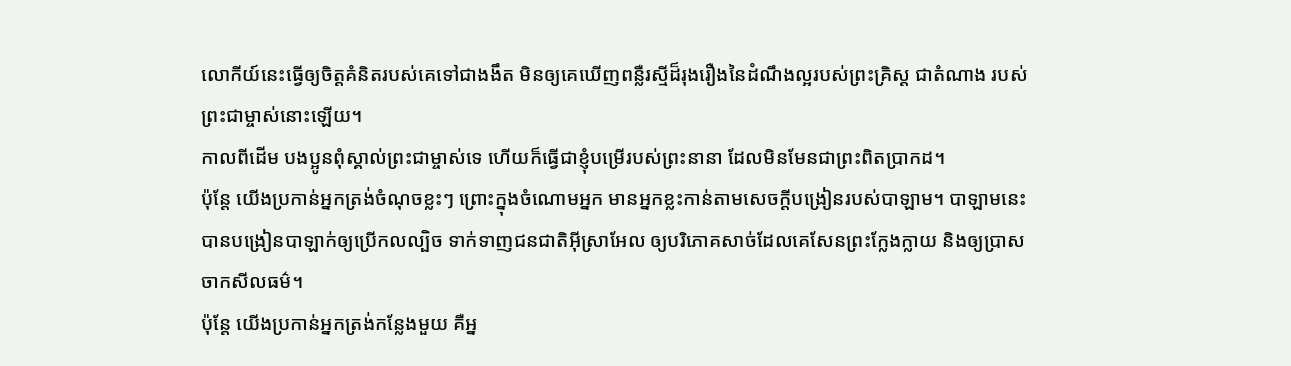លោកីយ៍នេះធ្វើឲ្យចិត្តគំនិតរបស់គេទៅជាងងឹត មិនឲ្យគេឃើញពន្លឺរស្មីដ៏រុងរឿងនៃដំណឹងល្អរបស់ព្រះគ្រិស្ត ជាតំណាង របស់ព្រះជាម្ចាស់នោះឡើយ។
កាលពីដើម បងប្អូនពុំស្គាល់ព្រះជាម្ចាស់ទេ ហើយក៏ធ្វើជាខ្ញុំបម្រើរបស់ព្រះនានា ដែលមិនមែនជាព្រះពិតប្រាកដ។
ប៉ុន្តែ យើងប្រកាន់អ្នកត្រង់ចំណុចខ្លះៗ ព្រោះក្នុងចំណោមអ្នក មានអ្នកខ្លះកាន់តាមសេចក្ដីបង្រៀនរបស់បាឡាម។ បាឡាមនេះបានបង្រៀនបាឡាក់ឲ្យប្រើកលល្បិច ទាក់ទាញជនជាតិអ៊ីស្រាអែល ឲ្យបរិភោគសាច់ដែលគេសែនព្រះក្លែងក្លាយ និងឲ្យប្រាសចាកសីលធម៌។
ប៉ុន្តែ យើងប្រកាន់អ្នកត្រង់កន្លែងមួយ គឺអ្ន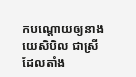កបណ្ដោយឲ្យនាងយេសិបិល ជាស្រីដែលតាំង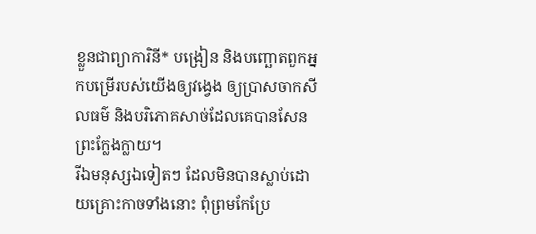ខ្លួនជាព្យាការិនី* បង្រៀន និងបញ្ឆោតពួកអ្នកបម្រើរបស់យើងឲ្យវង្វេង ឲ្យប្រាសចាកសីលធម៌ និងបរិភោគសាច់ដែលគេបានសែនព្រះក្លែងក្លាយ។
រីឯមនុស្សឯទៀតៗ ដែលមិនបានស្លាប់ដោយគ្រោះកាចទាំងនោះ ពុំព្រមកែប្រែ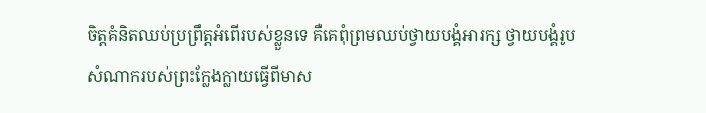ចិត្តគំនិតឈប់ប្រព្រឹត្តអំពើរបស់ខ្លួនទេ គឺគេពុំព្រមឈប់ថ្វាយបង្គំអារក្ស ថ្វាយបង្គំរូបសំណាករបស់ព្រះក្លែងក្លាយធ្វើពីមាស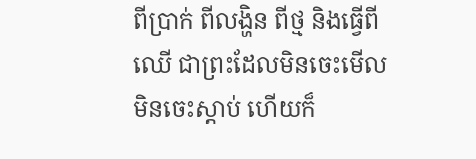ពីប្រាក់ ពីលង្ហិន ពីថ្ម និងធ្វើពីឈើ ជាព្រះដែលមិនចេះមើល មិនចេះស្ដាប់ ហើយក៏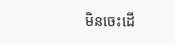មិនចេះដើ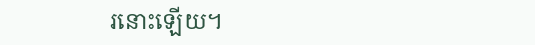រនោះឡើយ។